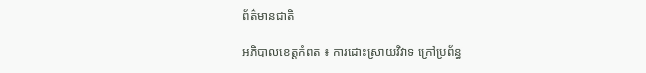ព័ត៌មានជាតិ

អភិបាលខេត្តកំពត ៖ ការដោះស្រាយវិវាទ ក្រៅប្រព័ន្ធ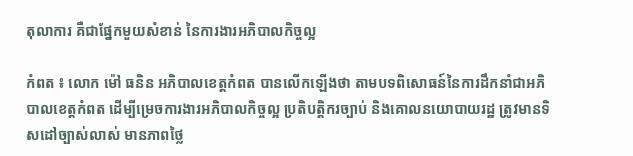តុលាការ គឺជាផ្នែកមួយសំខាន់ នៃការងារអភិបាលកិច្ចល្អ

កំពត ៖ លោក ម៉ៅ ធនិន អភិបាលខេត្តកំពត បានលើកឡើងថា តាមបទពិសោធន៍នៃការដឹកនាំជាអភិបាលខេត្តកំពត ដើម្បីម្រេចការងារអភិបាលកិច្ចល្អ ប្រតិបត្តិករច្បាប់ និងគោលនយោបាយរដ្ឋ ត្រូវមានទិសដៅច្បាស់លាស់ មានភាពថ្លៃ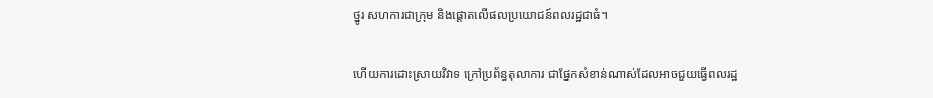ថ្នូរ សហការជាក្រុម និងផ្តោតលើផលប្រយោជន៍ពលរដ្ឋជាធំ។

ហើយការដោះស្រាយវិវាទ ក្រៅប្រព័ន្ធតុលាការ ជាផ្នែកសំខាន់ណាស់ដែលអាចជួយធ្វើពលរដ្ឋ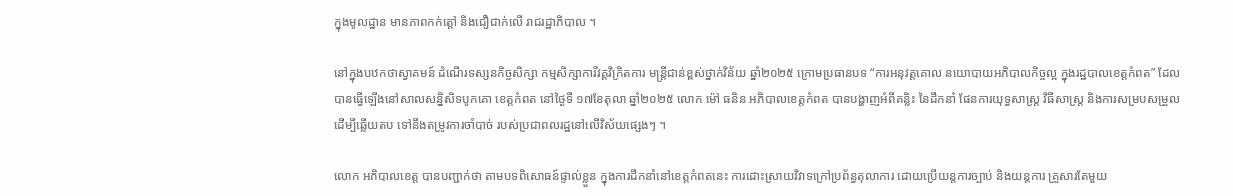ក្នុងមូលដ្ឋាន មានភាពកក់ត្តៅ និងជឿជាក់លើ រាជរដ្ឋាភិបាល ។

នៅក្នុងបឋកថាស្វាគមន៍ ដំណើរទស្សនកិច្ចសិក្សា កម្មសិក្សាការីវគ្គវិក្រិតការ មន្ត្រីជាន់ខ្ពស់ថ្នាក់វិន័យ ឆ្នាំ២០២៥ ក្រោមប្រធានបទ “ការអនុវត្តគោល នយោបាយអភិបាលកិច្ចល្អ ក្នុងរដ្ឋបាលខេត្តកំពត” ដែលបានធ្វើឡើងនៅសាលសន្និសិទបូកគោ ខេត្តកំពត នៅថ្ងៃទី ១៧ខែតុលា ឆ្នាំ២០២៥ លោក ម៉ៅ ធនិន អភិបាលខេត្តកំពត បានបង្ហាញអំពីគន្លិះ នៃដឹកនាំ ផែនការយុទ្ធសាស្ត្រ វិធីសាស្ត្រ និងការសម្របសម្រួលដើម្បីឆ្លើយតប ទៅនឹងតម្រូវការចាំបាច់ របស់ប្រជាពលរដ្ឋនៅលើវិស័យផ្សេងៗ ។

លោក អភិបាលខេត្ត បានបញ្ជាក់ថា តាមបទពិសោធន៍ផ្ទាល់ខ្លួន ក្នុងការដឹកនាំនៅខេត្តកំពតនេះ ការដោះស្រាយវិវាទក្រៅប្រព័ន្ធតុលាការ ដោយប្រើយន្តការច្បាប់ និងយន្តការ គ្រួសារតែមួយ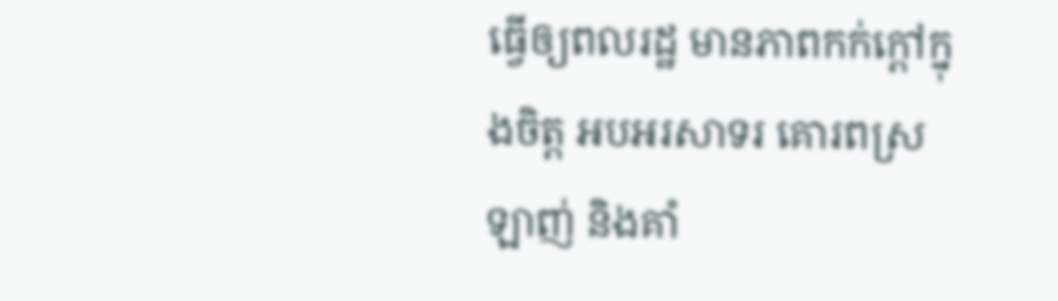ធ្វើឲ្យពលរដ្ឋ មានភាពកក់ក្តៅក្នុងចិត្ត អបអរសាទរ គោរពស្រឡាញ់ និងគាំ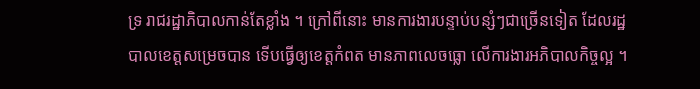ទ្រ រាជរដ្ឋាភិបាលកាន់តែខ្លាំង ។ ក្រៅពីនោះ មានការងារបន្ទាប់បន្សំៗជាច្រើនទៀត ដែលរដ្ឋបាលខេត្តសម្រេចបាន ទើបធ្វើឲ្យខេត្តកំពត មានភាពលេចធ្លោ លើការងារអភិបាលកិច្ចល្អ ។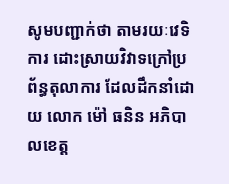សូមបញ្ជាក់ថា តាមរយៈវេទិការ ដោះស្រាយវិវាទក្រៅប្រព័ន្ធតុលាការ ដែលដឹកនាំដោយ លោក ម៉ៅ ធនិន អភិបាលខេត្ត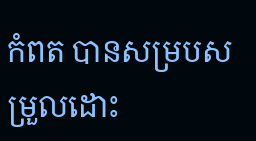កំពត បានសម្របសម្រួលដោះ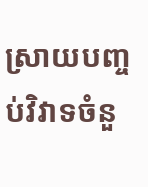ស្រាយបញ្ចប់វិវាទចំនួ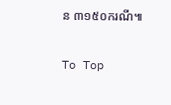ន ៣១៥០ករណី៕

To Top